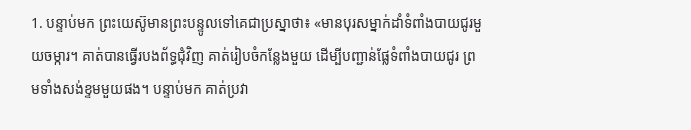1. បន្ទាប់មក ព្រះយេស៊ូមានព្រះបន្ទូលទៅគេជាប្រស្នាថា៖ «មានបុរសម្នាក់ដាំទំពាំងបាយជូរមួយចម្ការ។ គាត់បានធ្វើរបងព័ទ្ធជុំវិញ គាត់រៀបចំកន្លែងមួយ ដើម្បីបញ្ជាន់ផ្លែទំពាំងបាយជូរ ព្រមទាំងសង់ខ្ទមមួយផង។ បន្ទាប់មក គាត់ប្រវា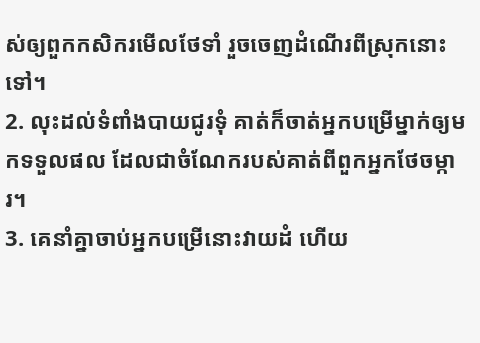ស់ឲ្យពួកកសិករមើលថែទាំ រួចចេញដំណើរពីស្រុកនោះទៅ។
2. លុះដល់ទំពាំងបាយជូរទុំ គាត់ក៏ចាត់អ្នកបម្រើម្នាក់ឲ្យមកទទួលផល ដែលជាចំណែករបស់គាត់ពីពួកអ្នកថែចម្ការ។
3. គេនាំគ្នាចាប់អ្នកបម្រើនោះវាយដំ ហើយ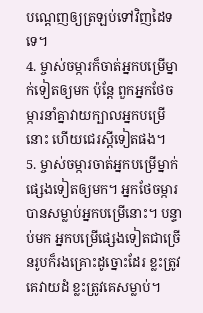បណ្ដេញឲ្យត្រឡប់ទៅវិញដៃទទេ។
4. ម្ចាស់ចម្ការក៏ចាត់អ្នកបម្រើម្នាក់ទៀតឲ្យមក ប៉ុន្តែ ពួកអ្នកថែចម្ការនាំគ្នាវាយក្បាលអ្នកបម្រើនោះ ហើយជេរស្ដីទៀតផង។
5. ម្ចាស់ចម្ការចាត់អ្នកបម្រើម្នាក់ផ្សេងទៀតឲ្យមក។ អ្នកថែចម្ការបានសម្លាប់អ្នកបម្រើនោះ។ បន្ទាប់មក អ្នកបម្រើផ្សេងទៀតជាច្រើនរូបក៏រងគ្រោះដូច្នោះដែរ ខ្លះត្រូវគេវាយដំ ខ្លះត្រូវគេសម្លាប់។